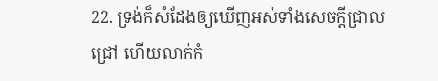22. ទ្រង់ក៏សំដែងឲ្យឃើញអស់ទាំងសេចក្ដីជ្រាលជ្រៅ ហើយលាក់កំ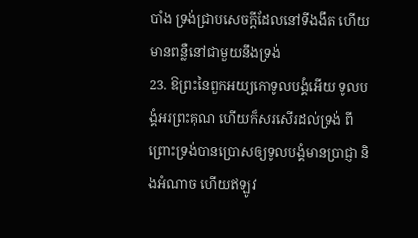បាំង ទ្រង់ជ្រាបសេចក្ដីដែលនៅទីងងឹត ហើយមានពន្លឺនៅជាមួយនឹងទ្រង់
23. ឱព្រះនៃពួកអយ្យកោទូលបង្គំអើយ ទូលបង្គំអរព្រះគុណ ហើយក៏សរសើរដល់ទ្រង់ ពីព្រោះទ្រង់បានប្រោសឲ្យទូលបង្គំមានប្រាជ្ញា និងអំណាច ហើយឥឡូវ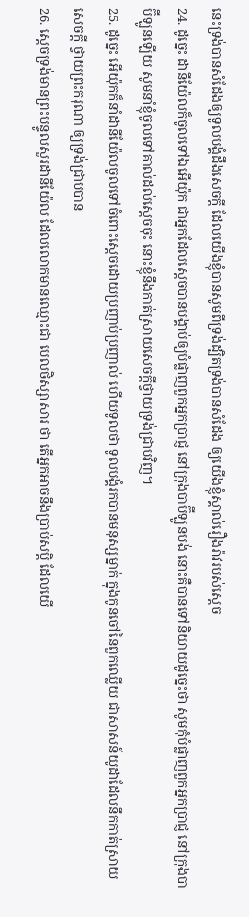នេះទ្រង់បានសំដែងឲ្យទូលបង្គំដឹងសេចក្ដី ដែលយើងខ្ញុំបានសូមពីទ្រង់ដ្បិតទ្រង់បានសំដែង ឲ្យយើងខ្ញុំស្គាល់រឿងរ៉ាវរបស់ស្តេច
24. ដូច្នេះ ដានីយ៉ែលក៏ចូលទៅឯអើយ៉ុក ជាអ្នកដែលស្តេចបានបង្គាប់ឲ្យបំផ្លាញពួកអ្នកប្រាជ្ញ នៅក្រុងបាប៊ីឡូនបង់ នោះគឺបានទៅនិយាយដូច្នេះថា សូមកុំបំផ្លាញពួកអ្នកប្រាជ្ញ នៅក្រុងបាប៊ីឡូនឡើយ សូមនាំខ្ញុំចូលទៅគាល់ដល់ស្តេចចុះ នោះខ្ញុំនឹងកាត់ស្រាយសេចក្ដីថ្វាយទ្រង់ជ្រាបវិញ។
25. ដូច្នេះ អើយ៉ុកក៏នាំដានីយ៉ែលចូលទៅចំពោះស្តេចដោយប្រញាប់ប្រញាល់ ហើយទូលថា ទូលបង្គំរកបានមនុស្សម្នាក់ ក្នុងកូនចៅនៃពួកឈ្លើយ ជាសាសន៍យូដាដែលនឹកកាត់ស្រាយសេចក្ដី ថ្វាយព្រះករុណា ឲ្យទ្រង់ជ្រាបបាន
26. ស្តេចទ្រង់មានព្រះបន្ទូលសួរដានីយ៉ែល ដែលលោកមានឈ្មោះជា បេលថិស្សាសារ ថា តើអ្នកអាចនឹងប្រាប់សប្តិ ដែលយើ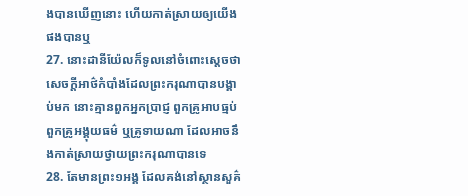ងបានឃើញនោះ ហើយកាត់ស្រាយឲ្យយើងផងបានឬ
27. នោះដានីយ៉ែលក៏ទូលនៅចំពោះស្តេចថា សេចក្ដីអាថ៌កំបាំងដែលព្រះករុណាបានបង្គាប់មក នោះគ្មានពួកអ្នកប្រាជ្ញ ពួកគ្រូអាបធ្មប់ ពួកគ្រូអង្គុយធម៌ ឬគ្រូទាយណា ដែលអាចនឹងកាត់ស្រាយថ្វាយព្រះករុណាបានទេ
28. តែមានព្រះ១អង្គ ដែលគង់នៅស្ថានសួគ៌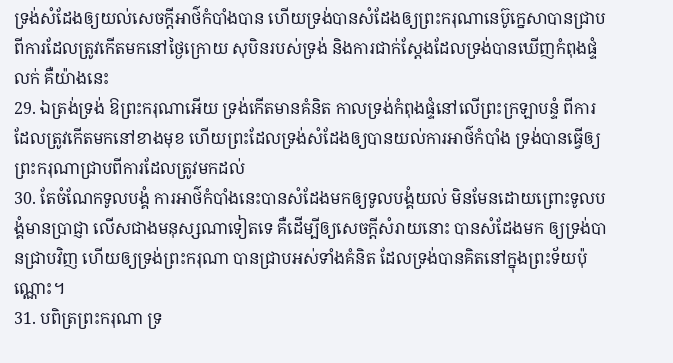ទ្រង់សំដែងឲ្យយល់សេចក្ដីអាថ៌កំបាំងបាន ហើយទ្រង់បានសំដែងឲ្យព្រះករុណានេប៊ូក្នេសាបានជ្រាប ពីការដែលត្រូវកើតមកនៅថ្ងៃក្រោយ សុបិនរបស់ទ្រង់ និងការជាក់ស្តែងដែលទ្រង់បានឃើញកំពុងផ្ទំលក់ គឺយ៉ាងនេះ
29. ឯត្រង់ទ្រង់ ឱព្រះករុណាអើយ ទ្រង់កើតមានគំនិត កាលទ្រង់កំពុងផ្ទំនៅលើព្រះក្រឡាបន្ទំ ពីការដែលត្រូវកើតមកនៅខាងមុខ ហើយព្រះដែលទ្រង់សំដែងឲ្យបានយល់ការអាថ៌កំបាំង ទ្រង់បានធ្វើឲ្យព្រះករុណាជ្រាបពីការដែលត្រូវមកដល់
30. តែចំណែកទូលបង្គំ ការអាថ៌កំបាំងនេះបានសំដែងមកឲ្យទូលបង្គំយល់ មិនមែនដោយព្រោះទូលបង្គំមានប្រាជ្ញា លើសជាងមនុស្សណាទៀតទេ គឺដើម្បីឲ្យសេចក្ដីសំរាយនោះ បានសំដែងមក ឲ្យទ្រង់បានជ្រាបវិញ ហើយឲ្យទ្រង់ព្រះករុណា បានជ្រាបអស់ទាំងគំនិត ដែលទ្រង់បានគិតនៅក្នុងព្រះទ័យប៉ុណ្ណោះ។
31. បពិត្រព្រះករុណា ទ្រ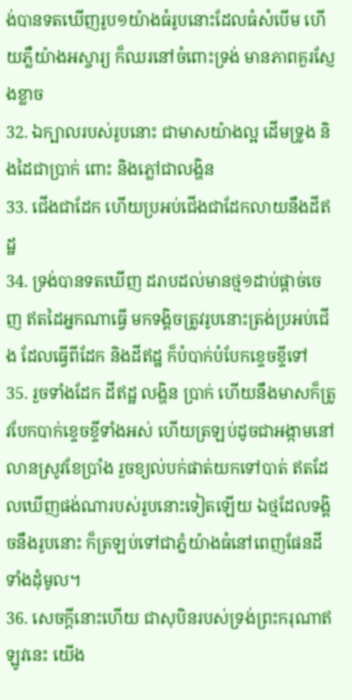ង់បានទតឃើញរូប១យ៉ាងធំរូបនោះដែលធំសំបើម ហើយភ្លឺយ៉ាងអស្ចារ្យ ក៏ឈរនៅចំពោះទ្រង់ មានភាពគួរស្ញែងខ្លាច
32. ឯក្បាលរបស់រូបនោះ ជាមាសយ៉ាងល្អ ដើមទ្រូង និងដៃជាប្រាក់ ពោះ និងភ្លៅជាលង្ហិន
33. ជើងជាដែក ហើយប្រអប់ជើងជាដែកលាយនឹងដីឥដ្ឋ
34. ទ្រង់បានទតឃើញ ដរាបដល់មានថ្ម១ដាប់ផ្តាច់ចេញ ឥតដៃអ្នកណាធ្វើ មកទង្គិចត្រូវរូបនោះត្រង់ប្រអប់ជើង ដែលធ្វើពីដែក និងដីឥដ្ឋ ក៏បំបាក់បំបែកខ្ទេចខ្ទីទៅ
35. រួចទាំងដែក ដីឥដ្ឋ លង្ហិន ប្រាក់ ហើយនឹងមាសក៏ត្រូវបែកបាក់ខ្ទេចខ្ទីទាំងអស់ ហើយត្រឡប់ដូចជាអង្កាមនៅលានស្រូវខែប្រាំង រួចខ្យល់បក់ផាត់យកទៅបាត់ ឥតដែលឃើញផង់ណារបស់រូបនោះទៀតឡើយ ឯថ្មដែលទង្គិចនឹងរូបនោះ ក៏ត្រឡប់ទៅជាភ្នំយ៉ាងធំនៅពេញផែនដីទាំងដុំមូល។
36. សេចក្ដីនោះហើយ ជាសុបិនរបស់ទ្រង់ព្រះករុណាឥឡូវនេះ យើង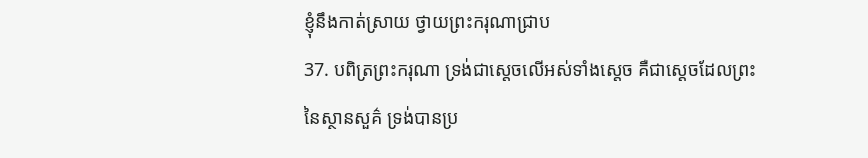ខ្ញុំនឹងកាត់ស្រាយ ថ្វាយព្រះករុណាជ្រាប
37. បពិត្រព្រះករុណា ទ្រង់ជាស្តេចលើអស់ទាំងស្តេច គឺជាស្តេចដែលព្រះនៃស្ថានសួគ៌ ទ្រង់បានប្រ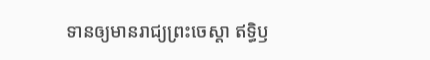ទានឲ្យមានរាជ្យព្រះចេស្តា ឥទ្ធិឫ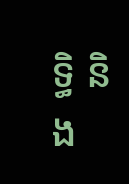ទ្ធិ និង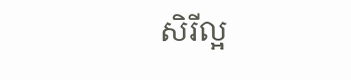សិរីល្អ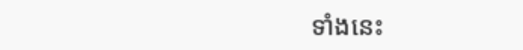ទាំងនេះ